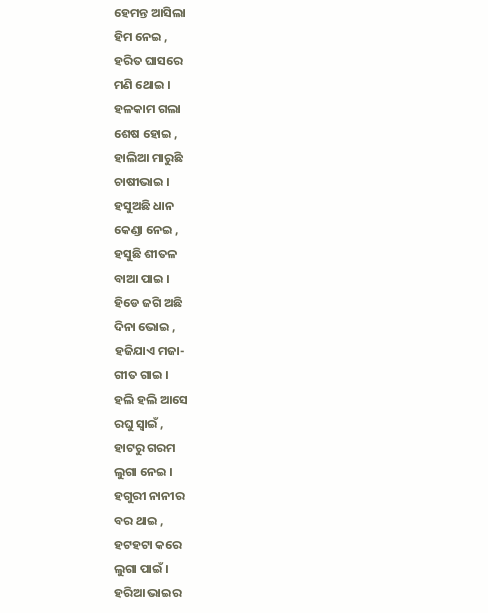ହେମନ୍ତ ଆସିଲା
ହିମ ନେଇ ,
ହରିତ ଘାସରେ
ମଣି ଥୋଇ ।
ହଳକାମ ଗଲା
ଶେଷ ହୋଇ ,
ହାଲିଆ ମାରୁଛି
ଚାଷୀଭାଇ ।
ହସୁଅଛି ଧାନ
କେଣ୍ଡା ନେଇ ,
ହସୁଛି ଶୀତଳ
ବାଆ ପାଇ ।
ହିଡେ ଜଗି ଅଛି
ଦିନା ଭୋଇ ,
ହଜିଯାଏ ମଜା-
ଗୀତ ଗାଇ ।
ହଲି ହଲି ଆସେ
ରଘୁ ସ୍ବାଇଁ ,
ହାଟରୁ ଗରମ
ଲୁଗା ନେଇ ।
ହଗୁରୀ ନାନୀର
ବର ଥାଇ ,
ହଟହଟା କରେ
ଲୁଗା ପାଇଁ ।
ହରିଆ ଭାଇର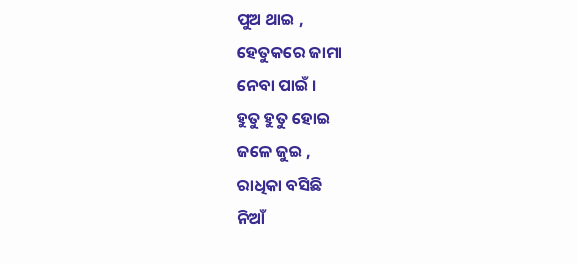ପୁଅ ଥାଇ ,
ହେତୁକରେ ଜାମା
ନେବା ପାଇଁ ।
ହୁତୁ ହୁତୁ ହୋଇ
ଜଳେ ଜୁଇ ,
ରାଧିକା ବସିଛି
ନିଆଁ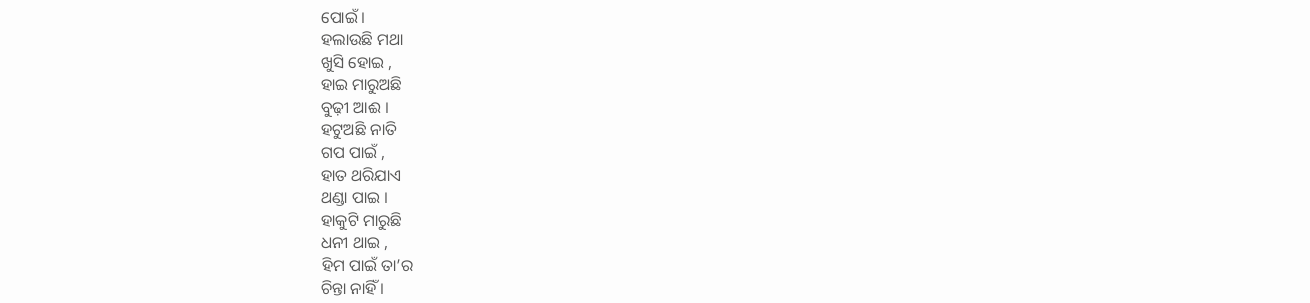ପୋଇଁ ।
ହଲାଉଛି ମଥା
ଖୁସି ହୋଇ ,
ହାଇ ମାରୁଅଛି
ବୁଢ଼ୀ ଆଈ ।
ହଟୁଅଛି ନାତି
ଗପ ପାଇଁ ,
ହାତ ଥରିଯାଏ
ଥଣ୍ଡା ପାଇ ।
ହାକୁଟି ମାରୁଛି
ଧନୀ ଥାଇ ,
ହିମ ପାଇଁ ତା’ର
ଚିନ୍ତା ନାହିଁ ।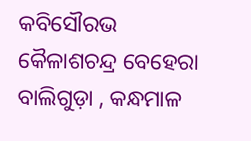କବିସୌରଭ କୈଳାଶଚନ୍ଦ୍ର ବେହେରା
ବାଲିଗୁଡ଼ା , କନ୍ଧମାଳ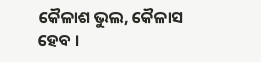କୈଳାଶ ଭୁଲ, କୈଳାସ ହେବ ।